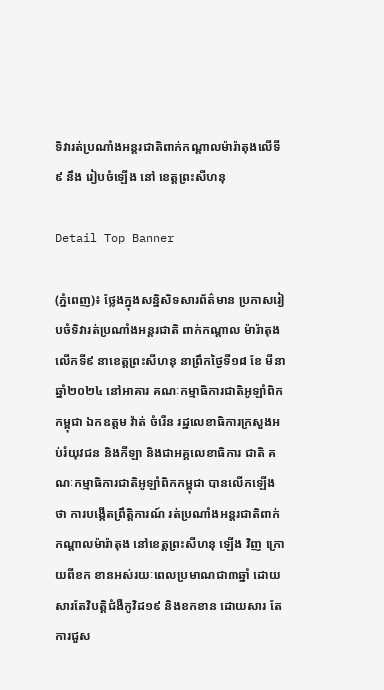ទិវារត់ប្រណាំងអន្តរជាតិពាក់កណ្តាលម៉ារ៉ាតុងលើទី៩ នឹង រៀបចំឡើង នៅ ខេត្តព្រះសីហនុ

Detail Top Banner

(ភ្នំពេញ)៖ ថ្លែងក្នុងសន្និសិទសារព័ត៌មាន ប្រកាសរៀបចំទិវារត់ប្រណាំងអន្តរជាតិ ពាក់កណ្តាល ម៉ារ៉ាតុងលើកទី៩ នាខេត្តព្រះសីហនុ នាព្រឹកថ្ងៃទី១៨ ខែ មីនា ឆ្នាំ២០២៤ នៅអាគារ គណៈកម្មាធិការជាតិអូឡាំពិកកម្ពុជា ឯកឧត្តម វ៉ាត់ ចំរើន រដ្ឋលេខាធិការក្រសួងអប់រំយុវជន និងកីឡា និងជាអគ្គលេខាធិការ ជាតិ គណៈកម្មាធិការជាតិអូឡាំពិកកម្ពុជា បានលើកឡើងថា ការបង្កើតព្រឹត្តិការណ៍ រត់ប្រណាំងអន្តរជាតិពាក់កណ្តាលម៉ារ៉ាតុង នៅខេត្តព្រះសីហនុ ឡើង វិញ ក្រោយពីខក ខានអស់រយៈពេលប្រមាណជា៣ឆ្នាំ ដោយសារតែវិបត្តិជំងឺកូវិដ១៩ និងខកខាន ដោយសារ តែ ការជួស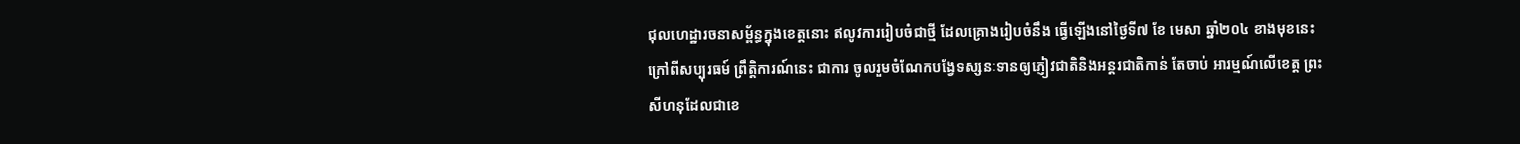ជុលហេដ្ឋារចនាសម្ព័ន្ធក្នុងខេត្តនោះ ឥលូវការរៀបចំជាថ្មី ដែលគ្រោងរៀបចំនឹង ធ្វើឡើងនៅថ្ងៃទី៧ ខែ មេសា ឆ្នាំ២០៤ ខាងមុខនេះ ក្រៅពីសប្បុរធម៍ ព្រឹត្តិការណ៍នេះ ជាការ ចូលរួមចំណែកបង្វែទស្សនៈទានឲ្យភ្ញៀវជាតិនិងអន្តរជាតិកាន់ តែចាប់ អារម្មណ៍លើខេត្ត ព្រះសីហនុដែលជាខេ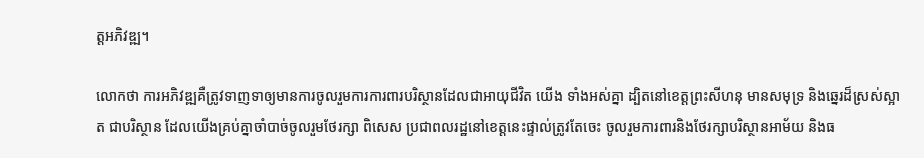ត្តអភិវឌ្ឍ។

លោកថា ការអភិវឌ្ឍគឺត្រូវទាញទាឲ្យមានការចូលរួមការការពារបរិស្ថានដែលជាអាយុជីវិត យើង ទាំងអស់គ្នា ដ្បិតនៅខេត្តព្រះសីហនុ មានសមុទ្រ និងឆ្នេរដ៏ស្រស់ស្អាត ជាបរិស្ថាន ដែលយើងគ្រប់គ្នាចាំបាច់ចូលរួមថែរក្សា ពិសេស ប្រជាពលរដ្ឋនៅខេត្តនេះផ្ទាល់ត្រូវតែចេះ ចូលរួមការពារនិងថែរក្សាបរិស្ថានអាម័យ និងធ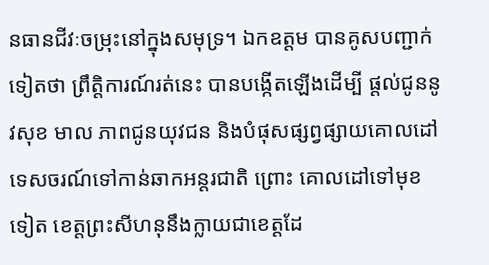នធានជីវៈចម្រុះនៅក្នុងសមុទ្រ។ ឯកឧត្តម បានគូសបញ្ជាក់ទៀតថា ព្រឹត្តិការណ៍រត់នេះ បានបង្កើតឡើងដើម្បី ផ្តល់ជូននូវសុខ មាល ភាពជូនយុវជន និងបំផុសផ្សព្វផ្សាយគោលដៅទេសចរណ៍ទៅកាន់ឆាកអន្តរជាតិ ព្រោះ គោលដៅទៅមុខទៀត ខេត្តព្រះសីហនុនឹងក្លាយជាខេត្តដែ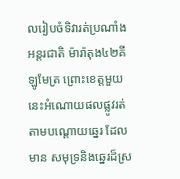លរៀបចំទិវារត់ប្រណាំង អន្តរជាតិ ម៉ារ៉ាតុង៤២គីឡូមែត្រ ព្រោះខេត្តមួយនេះអំណោយផលផ្លូវរត់តាមបណ្តោយឆ្នេរ ដែលមាន សមុទ្រនិងឆ្នេរដ៏ស្រ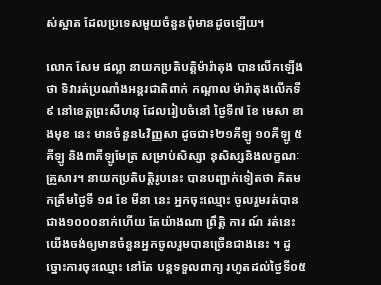ស់ស្អាត ដែលប្រទេសមួយចំនួនពុំមានដូចឡើយ។

លោក សែម ផល្លា នាយកប្រតិបត្តិម៉ារ៉ាតុង បានលើកឡើងថា ទិវារត់ប្រណាំងអន្តរជាតិពាក់ កណ្តាល ម៉ារ៉ាតុងលើកទី៩ នៅខេត្តព្រះសីហនុ ដែលរៀបចំនៅ ថ្ងៃទី៧ ខែ មេសា ខាងមុខ នេះ មានចំនួន៤វិញ្ញសា ដូចជា៖២១គីឡូ ១០គីឡូ ៥គីឡូ និង៣គីឡូមែត្រ សម្រាប់សិស្សា នុសិស្សនិងលក្ខណៈគ្រួសារ។ នាយកប្រតិបត្តិរូបនេះ បានបញ្ជាក់ទៀតថា គិតមកត្រឹមថ្ងៃទី ១៨ ខែ មីនា នេះ អ្នកចុះឈ្មោះ ចូលរួមរត់បានជាង១០០០នាក់ហើយ តែយ៉ាងណា ព្រឹត្តិ ការ ណ៍ រត់នេះ យើងចង់ឲ្យមានចំនួនអ្នកចូលរួមបានច្រើនជាងនេះ ។ ដូច្នោះការចុះឈ្មោះ នៅតែ បន្ដទទួលពាក្យ រហូតដល់ថ្ងៃទី០៥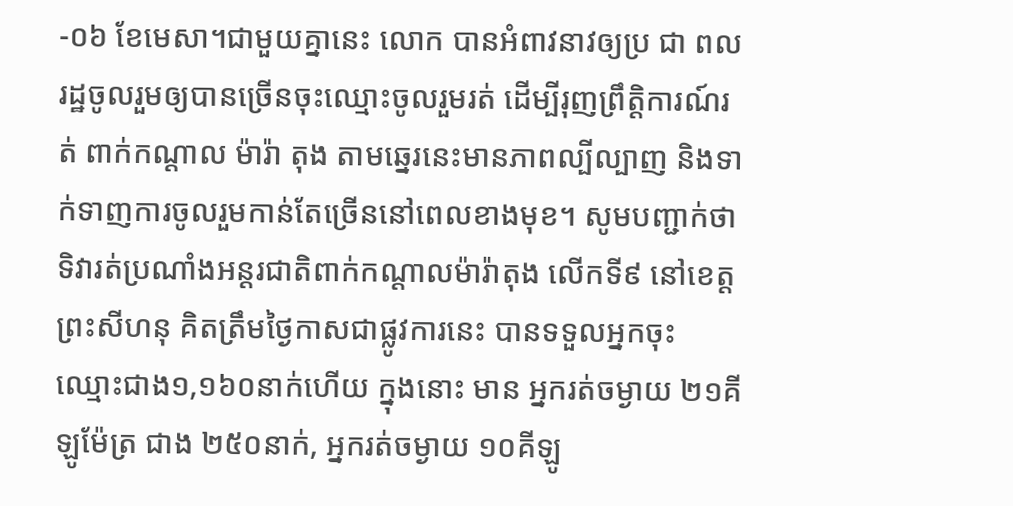-០៦ ខែមេសា។ជាមួយគ្នានេះ លោក បានអំពាវនាវឲ្យប្រ ជា ពលរដ្ឋចូលរួមឲ្យបានច្រើនចុះឈ្មោះចូលរួមរត់ ដើម្បីរុញព្រឹត្តិការណ៍រត់ ពាក់កណ្ដាល ម៉ារ៉ា តុង តាមឆ្នេរនេះមានភាពល្បីល្បាញ និងទាក់ទាញការចូលរួមកាន់តែច្រើននៅពេលខាងមុខ។ សូមបញ្ជាក់ថា ទិវារត់ប្រណាំងអន្ដរជាតិពាក់កណ្ដាលម៉ារ៉ាតុង លើកទី៩ នៅខេត្តព្រះសីហនុ គិតត្រឹមថ្ងៃកាសជាផ្លូវការនេះ បានទទួលអ្នកចុះឈ្មោះជាង១,១៦០នាក់ហើយ ក្នុងនោះ មាន អ្នករត់ចម្ងាយ ២១គីឡូម៉ែត្រ ជាង ២៥០នាក់, អ្នករត់ចម្ងាយ ១០គីឡូ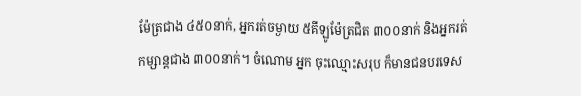ម៉ែត្រជាង ៤៥០នាក់, អ្នករត់ចម្ងាយ ៥គីឡូម៉ែត្រជិត ៣០០នាក់ និងអ្នករត់កម្សាន្ដជាង ៣០០នាក់។ ចំណោម អ្នក ចុះឈ្មោះសរុប ក៏មានជនបរទេស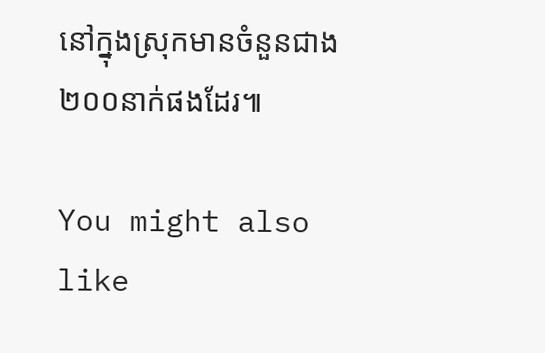នៅក្នុងស្រុកមានចំនួនជាង ២០០នាក់ផងដែរ៕

You might also like